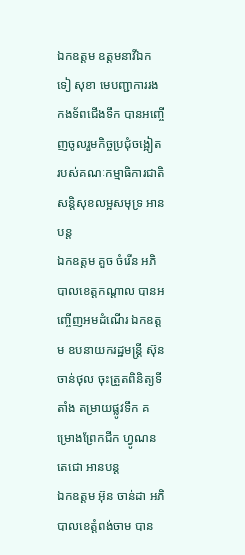ឯកឧត្តម ឧត្តមនាវីឯក ទៀ សុខា មេបញ្ជាការរងកងទ័ពជើងទឹក បានអញ្ចើញចូលរួមកិច្ចប្រជុំចង្អៀត របស់គណៈកម្មាធិការជាតិ សន្តិសុខលម្អសមុទ្រ អានបន្ត
ឯកឧត្ដម គួច ចំរើន អភិបាលខេត្តកណ្ដាល បានអញ្ចើញអមដំណើរ ឯកឧត្តម ឧបនាយករដ្ឋមន្ត្រី ស៊ុន ចាន់ថុល ចុះត្រួតពិនិត្យទីតាំង តម្រាយផ្លូវទឹក គម្រោងព្រែកជីក ហ្វូណន តេជោ អានបន្ត
ឯកឧត្តម អ៊ុន ចាន់ដា អភិបាលខេត្តំពង់ចាម បាន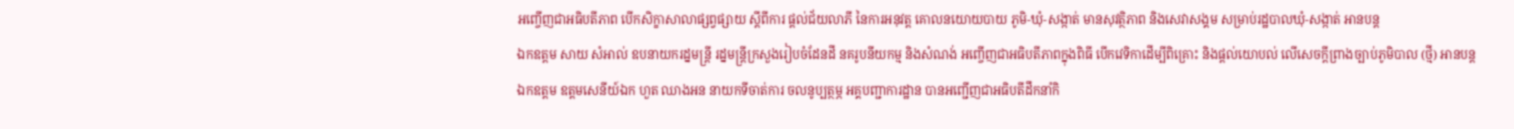អញ្ចើញជាអធិបតីភាព បើកសិក្ខាសាលាផ្សព្វផ្សាយ ស្តីពីការ ផ្តល់ជ័យលាភី នៃការអនុវត្ត គោលនយោយបាយ ភូមិ-ឃុំ-សង្កាត់ មានសុវត្ថិភាព និងសេវាសង្គម សម្រាប់រដ្ឋបាលឃុំ-សង្កាត់ អានបន្ត
ឯកឧត្តម សាយ សំអាល់ ឧបនាយករដ្នមន្ត្រី រដ្នមន្ត្រីក្រសួងរៀបចំដែនដី នគរូបនីយកម្ម និងសំណង់ អញ្ចើញជាអធិបតីភាពក្នុងពិធី បើកវេទិកាដើម្បីពិគ្រោះ និងផ្តល់យោបល់ លើសេចក្តីព្រាងច្បាប់ភូមិបាល (ថ្មី) អានបន្ត
ឯកឧត្តម ឧត្ដមសេនីយ៍ឯក ហួត ឈាងអន នាយកទីចាត់ការ ចលនូប្បត្ថម្ភ អគ្គបញ្ជាការដ្ឋាន បានអញ្ជើញជាអធិបតីដឹកនាំកិ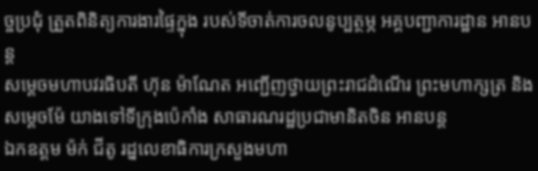ច្ចប្រជុំ ត្រួតពិនិត្យការងារផ្ទៃក្នុង របស់ទីចាត់ការចលនូប្បត្ថម្ភ អគ្គបញ្ជាការដ្ឋាន អានបន្ត
សម្ដេចមហាបវរធិបតី ហ៊ុន ម៉ាណែត អញ្ជើញថ្វាយព្រះរាជដំណើរ ព្រះមហាក្សត្រ និងសម្ដេចម៉ែ យាងទៅទីក្រុងប៉េកាំង សាធារណរដ្ឋប្រជាមានិតចិន អានបន្ត
ឯកឧត្តម ម៉ក់ ជីតូ រដ្នលេខាធិការក្រសួងមហា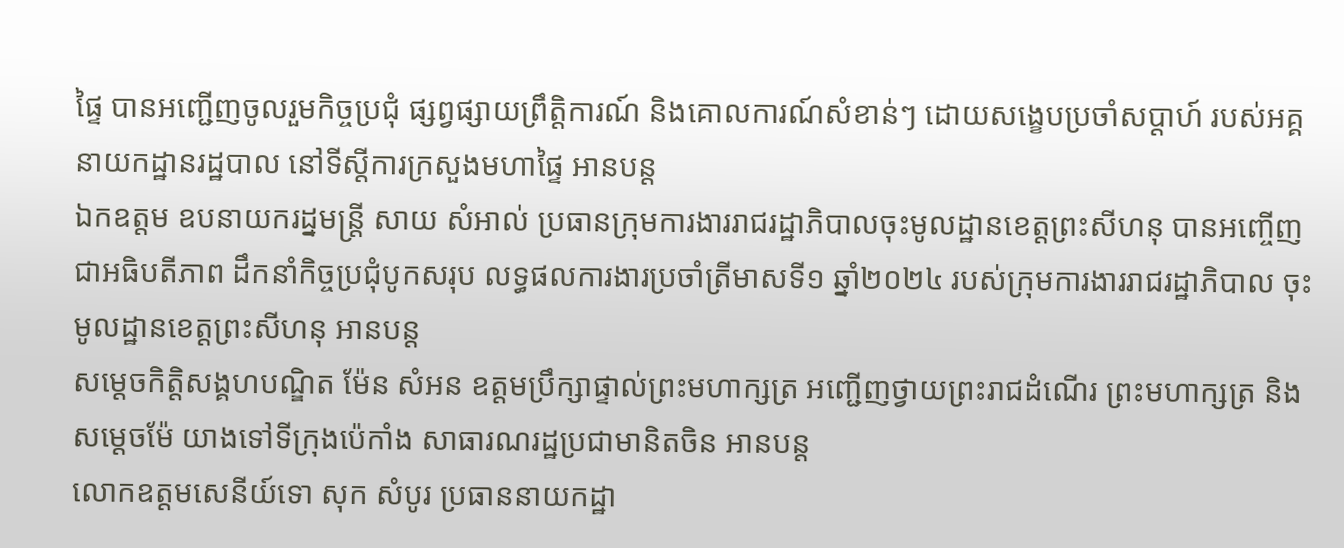ផ្ទៃ បានអញ្ជើញចូលរួមកិច្ចប្រជុំ ផ្សព្វផ្សាយព្រឹត្តិការណ៍ និងគោលការណ៍សំខាន់ៗ ដោយសង្ខេបប្រចាំសប្តាហ៍ របស់អគ្គនាយកដ្ឋានរដ្ឋបាល នៅទីស្តីការក្រសួងមហាផ្ទៃ អានបន្ត
ឯកឧត្តម ឧបនាយករដ្នមន្ត្រី សាយ សំអាល់ ប្រធានក្រុមការងាររាជរដ្ឋាភិបាលចុះមូលដ្ឋានខេត្តព្រះសីហនុ បានអញ្ចើញជាអធិបតីភាព ដឹកនាំកិច្ចប្រជុំបូកសរុប លទ្ធផលការងារប្រចាំត្រីមាសទី១ ឆ្នាំ២០២៤ របស់ក្រុមការងាររាជរដ្ឋាភិបាល ចុះមូលដ្ឋានខេត្តព្រះសីហនុ អានបន្ត
សម្ដេចកិត្តិសង្គហបណ្ឌិត ម៉ែន សំអន ឧត្តមប្រឹក្សាផ្ទាល់ព្រះមហាក្សត្រ អញ្ជើញថ្វាយព្រះរាជដំណើរ ព្រះមហាក្សត្រ និងសម្ដេចម៉ែ យាងទៅទីក្រុងប៉េកាំង សាធារណរដ្ឋប្រជាមានិតចិន អានបន្ត
លោកឧត្តមសេនីយ៍ទោ សុក សំបូរ ប្រធាននាយកដ្ឋា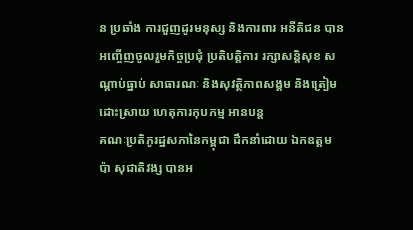ន ប្រឆាំង ការជួញដូរមនុស្ស និងការពារ អនីតិជន បានអញ្ចើញចូលរួមកិច្ចប្រជុំ ប្រតិបត្តិការ រក្សាសន្តិសុខ សណ្តាប់ធ្នាប់ សាធារណៈ និងសុវត្ថិភាពសង្គម និងត្រៀម ដោះស្រាយ ហេតុការកុបកម្ម អានបន្ត
គណៈប្រតិភូរដ្ឋសភានៃកម្ពុជា ដឹកនាំដោយ ឯកឧត្តម ប៉ា សុជាតិវង្ស បានអ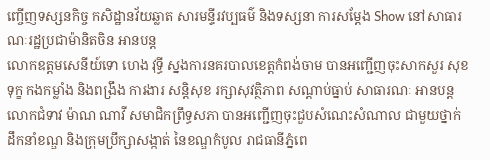ញ្ចើញទស្សនកិច្ច កសិដ្ឋានវ័យឆ្លាត សារមន្ទីរវប្បធម៌ និងទស្សនា ការសម្តែង Show នៅសាធារណៈរដ្ឋប្រជាម៉ានិតចិន អានបន្ត
លោកឧត្តមសេនីយ៍ទោ ហេង វុទ្ធី ស្នងការនគរបាលខេត្តកំពង់ចាម បានអញ្ជើញចុះសាកសួរ សុខទុក្ខ កងកម្លាំង និងពង្រឹង ការងារ សន្តិសុខ រក្សាសុវត្ថិភាព សណ្តាប់ធ្នាប់ សាធារណៈ អានបន្ត
លោកជំទាវ ម៉ាណ ណាវី សមាជិកព្រឹទ្ធសភា បានអញ្ជើញចុះជួបសំណេះសំណាល ជាមួយថ្នាក់ដឹកនាំខណ្ឌ និងក្រុមប្រឹក្សាសង្កាត់ នៃខណ្ឌកំបូល រាជធានីភ្នំពេ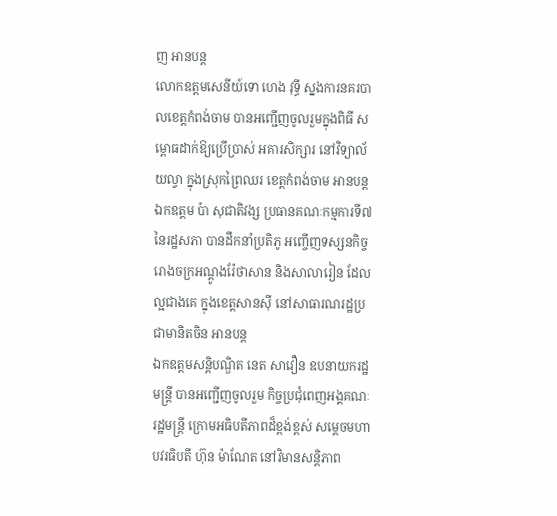ញ អានបន្ត
លោកឧត្តមសេនីយ៍ទោ ហេង វុទ្ធី ស្នងការនគរបាលខេត្តកំពង់ចាម បានអញ្ជើញចូលរួមក្នុងពិធី សម្ពោធដាក់ឱ្យប្រើប្រាស់ អគារសិក្សារ នៅវិទ្យាល័យល្វា ក្នុងស្រុកព្រៃឈរ ខេត្តកំពង់ចាម អានបន្ត
ឯកឧត្តម ប៉ា សុជាតិវង្ស ប្រធានគណៈកម្មការទី៧ នៃរដ្ឋសភា បានដឹកនាំប្រតិភូ អញ្ចើញទស្សនកិច្ច រោងចក្រអណ្តូងរ៉ែថាសាន និងសាលារៀន ដែលល្អជាងគេ ក្នុងខេត្តសានស៊ី នៅសាធារណរដ្ឋប្រជាមានិតចិន អានបន្ត
ឯកឧត្តមសន្តិបណ្ឌិត នេត សាវឿន ឧបនាយករដ្ឋមន្រ្តី បានអញ្ជើញចូលរួម កិច្ចប្រជុំពេញអង្គគណៈរដ្ឋមន្រ្តី ក្រោមអធិបតីភាពដ៏ខ្ពង់ខ្ពស់ សម្តេចមហាបវរធិបតី ហ៊ុន ម៉ាណែត នៅវិមានសន្តិភាព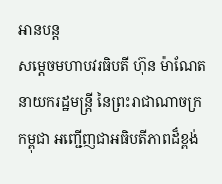អានបន្ត
សម្តេចមហាបវរធិបតី ហ៊ុន ម៉ាណែត នាយករដ្ឋមន្រ្តី នៃព្រះរាជាណាចក្រកម្ពុជា អញ្ជើញជាអធិបតីភាពដ៏ខ្ពង់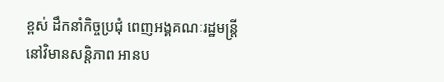ខ្ពស់ ដឹកនាំកិច្ចប្រជុំ ពេញអង្គគណៈរដ្ឋមន្រ្តី នៅវិមានសន្តិភាព អានប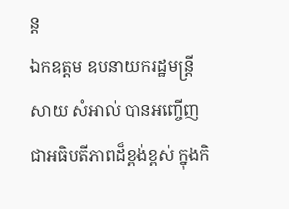ន្ត
ឯកឧត្តម ឧបនាយករដ្ឋមន្ត្រី សាយ សំអាល់ បានអញ្ចើញជាអធិបតីភាពដ៏ខ្ពង់ខ្ពស់ ក្នុងកិ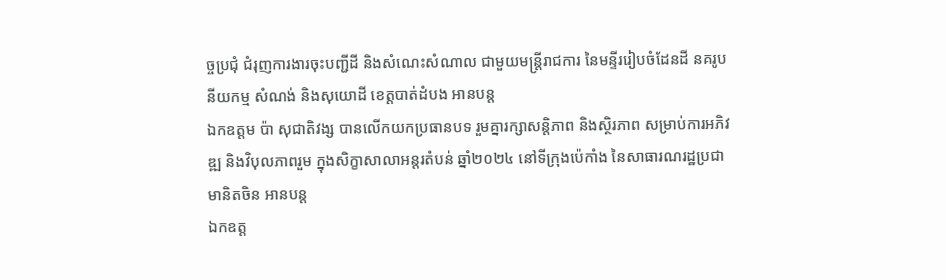ច្ចប្រជុំ ជំរុញការងារចុះបញ្ជីដី និងសំណេះសំណាល ជាមួយមន្ត្រីរាជការ នៃមន្ទីររៀបចំដែនដី នគរូបនីយកម្ម សំណង់ និងសុយោដី ខេត្តបាត់ដំបង អានបន្ត
ឯកឧត្តម ប៉ា សុជាតិវង្ស បានលើកយកប្រធានបទ រួមគ្នារក្សាសន្តិភាព និងស្ថិរភាព សម្រាប់ការអភិវឌ្ឍ និងវិបុលភាពរួម ក្នុងសិក្ខាសាលាអន្តរតំបន់ ឆ្នាំ២០២៤ នៅទីក្រុងប៉េកាំង នៃសាធារណរដ្ឋប្រជាមានិតចិន អានបន្ត
ឯកឧត្ត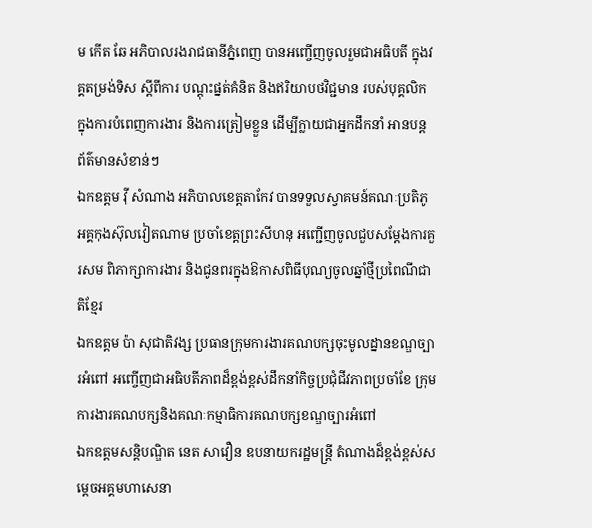ម កើត ឆែ អភិបាលរងរាជធានីភ្នំពេញ បានអញ្ចើញចូលរួមជាអធិបតី ក្នុងវគ្គតម្រង់ទិស ស្តីពីការ បណ្តុះផ្នត់គំនិត និងឥរិយាបថវិជ្ជមាន របស់បុគ្គលិក ក្នុងការបំពេញការងារ និងការត្រៀមខ្លួន ដើម្បីក្លាយជាអ្នកដឹកនាំ អានបន្ត
ព័ត៌មានសំខាន់ៗ
ឯកឧត្តម វ៉ី សំណាង អភិបាលខេត្តតាកែវ បានទទួលស្វាគមន៍គណៈប្រតិភូ អគ្គកុងស៊ុលវៀតណាម ប្រចាំខេត្តព្រះសីហនុ អញ្ជើញចូលជួបសម្ដែងការគួរសម ពិភាក្សាការងារ និងជូនពរក្នុងឱកាសពិធីបុណ្យចូលឆ្នាំថ្មីប្រពៃណីជាតិខ្មែរ
ឯកឧត្តម ប៉ា សុជាតិវង្ស ប្រធានក្រុមការងារគណបក្សចុះមូលដ្នានខណ្ឌច្បារអំពៅ អញ្ចើញជាអធិបតីភាពដ៏ខ្ពង់ខ្ពស់ដឹកនាំកិច្ចប្រជុំជីវភាពប្រចាំខែ ក្រុមការងារគណបក្សនិងគណៈកម្មាធិការគណបក្សខណ្ឌច្បារអំពៅ
ឯកឧត្តមសន្តិបណ្ឌិត នេត សាវឿន ឧបនាយករដ្ឋមន្រ្តី តំណាងដ៏ខ្ពង់ខ្ពស់សម្តេចអគ្គមហាសេនា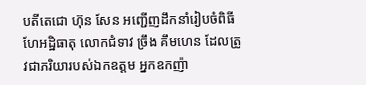បតីតេជោ ហ៊ុន សែន អញ្ជើញដឹកនាំរៀបចំពិធីហែអដ្ឋិធាតុ លោកជំទាវ ច្រឹង គឹមហេន ដែលត្រូវជាភរិយារបស់ឯកឧត្តម អ្នកឧកញ៉ា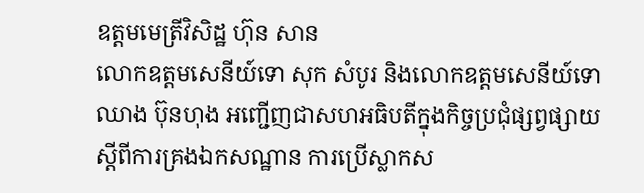ឧត្តមមេត្រីវិសិដ្ឋ ហ៊ុន សាន
លោកឧត្តមសេនីយ៍ទោ សុក សំបូរ និងលោកឧត្តមសេនីយ៍ទោ ឈាង ប៊ុនហុង អញ្ជើញជាសហអធិបតីក្នុងកិច្ចប្រជុំផ្សព្វផ្សាយ ស្តីពីការគ្រងឯកសណ្ឋាន ការប្រើស្លាកស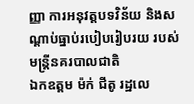ញ្ញា ការអនុវត្តបទវិន័យ និងសណ្តាប់ធ្នាប់របៀបរៀបរយ របស់មន្ត្រីនគរបាលជាតិ
ឯកឧត្តម ម៉ក់ ជីតូ រដ្ឋលេ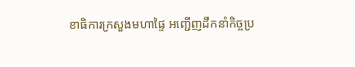ខាធិការក្រសួងមហាផ្ទៃ អញ្ជើញដឹកនាំកិច្ចប្រ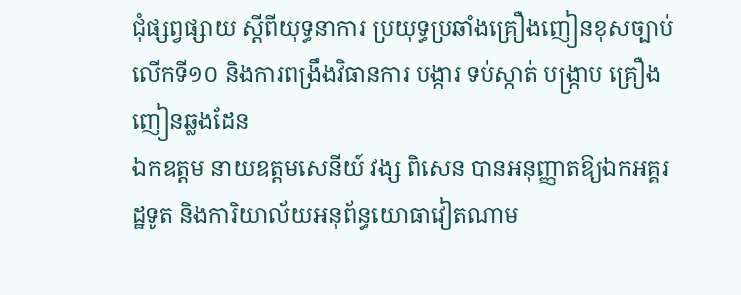ជុំផ្សព្វផ្សាយ ស្តីពីយុទ្ធនាការ ប្រយុទ្ធប្រឆាំងគ្រឿងញៀនខុសច្បាប់ លើកទី១០ និងការពង្រឹងវិធានការ បង្ការ ទប់ស្កាត់ បង្រ្កាប គ្រឿងញៀនឆ្លងដែន
ឯកឧត្តម នាយឧត្តមសេនីយ៍ វង្ស ពិសេន បានអនុញ្ញាតឱ្យឯកអគ្គរដ្ឋទូត និងការិយាល័យអនុព័ន្ធយោធាវៀតណាម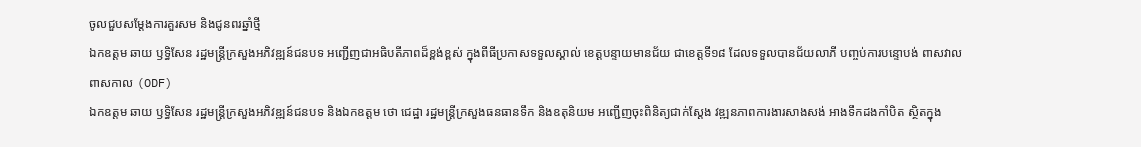ចូលជួបសម្តែងការគួរសម និងជូនពរឆ្នាំថ្មី
ឯកឧត្តម ឆាយ ឫទ្ធិសែន រដ្ឋមន្ត្រីក្រសួងអភិវឌ្ឍន៍ជនបទ អញ្ជើញជាអធិបតីភាពដ៏ខ្ពង់ខ្ពស់ ក្នុងពីធីប្រកាសទទួលស្គាល់ ខេត្តបន្ទាយមានជ័យ ជាខេត្តទី១៨ ដែលទទួលបានជ័យលាភី បញ្ចប់ការបន្ទោបង់ ពាសវាលពាសកាល (ODF)
ឯកឧត្តម ឆាយ ឫទ្ធិសែន រដ្ឋមន្ត្រីក្រសួងអភិវឌ្ឍន៍ជនបទ និងឯកឧត្តម ថោ ជេដ្ឋា រដ្ឋមន្ត្រីក្រសួងធនធានទឹក និងឧតុនិយម អញ្ជើញចុះពិនិត្យជាក់ស្តែង វឌ្ឍនភាពការងារសាងសង់ អាងទឹកដងកាំបិត ស្ថិតក្នុង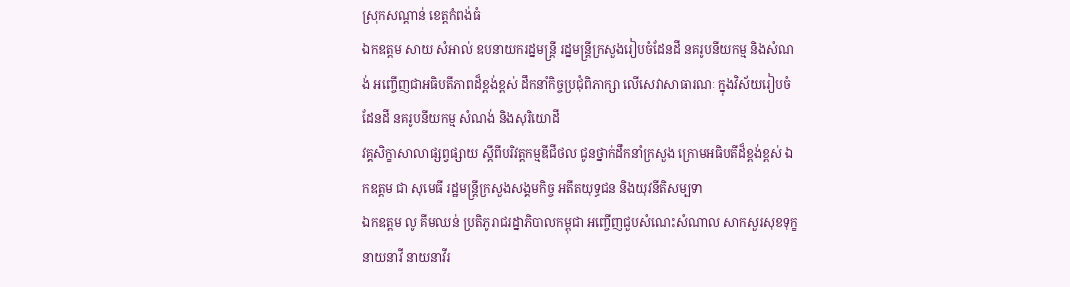ស្រុកសណ្តាន់ ខេត្តកំពង់ធំ
ឯកឧត្តម សាយ សំអាល់ ឧបនាយករដ្នមន្ត្រី រដ្នមន្ត្រីក្រសួងរៀបចំដែនដី នគរូបនីយកម្ម និងសំណង់ អញ្ចើញជាអធិបតីភាពដ៏ខ្ពង់ខ្ពស់ ដឹកនាំកិច្ចប្រជុំពិភាក្សា លើសេវាសាធារណៈ ក្នុងវិស័យរៀបចំដែនដី នគរូបនីយកម្ម សំណង់ និងសុរិយោដី
វគ្គសិក្ខាសាលាផ្សព្វផ្សាយ ស្តីពីបរិវត្តកម្មឌីជីថល ជូនថ្នាក់ដឹកនាំក្រសួង ក្រោមអធិបតីដ៏ខ្ពង់ខ្ពស់ ឯកឧត្តម ជា សុមេធី រដ្ឋមន្ត្រីក្រសួងសង្គមកិច្ច អតីតយុទ្ធជន និងយុវនីតិសម្បទា
ឯកឧត្តម លូ គីមឈន់ ប្រតិភូរាជរដ្នាភិបាលកម្ពុជា អញ្ចើញជួបសំណេះសំណាល សាកសួរសុខទុក្ខ នាយនាវី នាយនាវីរ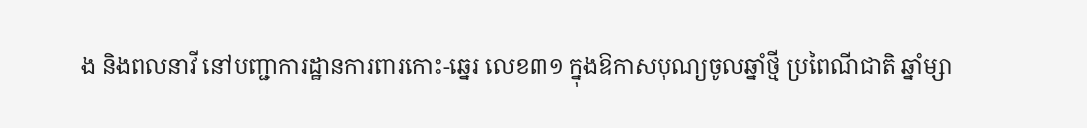ង និងពលនាវី នៅបញ្ជាការដ្ឋានការពារកោះ-ឆ្នេរ លេខ៣១ ក្នុងឱកាសបុណ្យចូលឆ្នាំថ្មី ប្រពៃណីជាតិ ឆ្នាំម្សា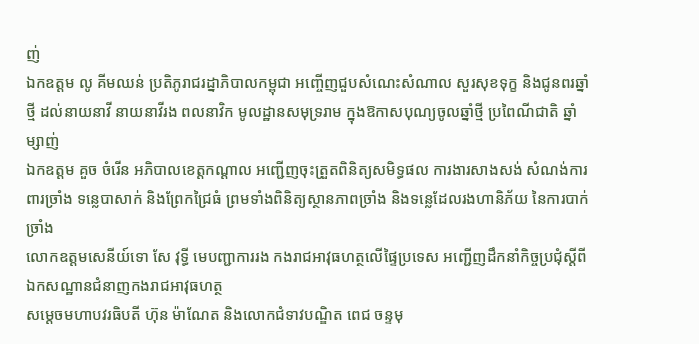ញ់
ឯកឧត្តម លូ គីមឈន់ ប្រតិភូរាជរដ្នាភិបាលកម្ពុជា អញ្ចើញជួបសំណេះសំណាល សួរសុខទុក្ខ និងជូនពរឆ្នាំថ្មី ដល់នាយនាវី នាយនាវីរង ពលនាវិក មូលដ្ឋានសមុទ្ររាម ក្នុងឱកាសបុណ្យចូលឆ្នាំថ្មី ប្រពៃណីជាតិ ឆ្នាំម្សាញ់
ឯកឧត្តម គួច ចំរើន អភិបាលខេត្តកណ្ដាល អញ្ជើញចុះត្រួតពិនិត្យសមិទ្ធផល ការងារសាងសង់ សំណង់ការពារច្រាំង ទន្លេបាសាក់ និងព្រែកជ្រៃធំ ព្រមទាំងពិនិត្យស្ថានភាពច្រាំង និងទន្លេដែលរងហានិភ័យ នៃការបាក់ច្រាំង
លោកឧត្តមសេនីយ៍ទោ សែ វុទ្ធី មេបញ្ជាការរង កងរាជអាវុធហត្ថលើផ្ទៃប្រទេស អញ្ជើញដឹកនាំកិច្ចប្រជុំស្តីពី ឯកសណ្ឋានជំនាញកងរាជអាវុធហត្ថ
សម្តេចមហាបវរធិបតី ហ៊ុន ម៉ាណែត និងលោកជំទាវបណ្ឌិត ពេជ ចន្ទមុ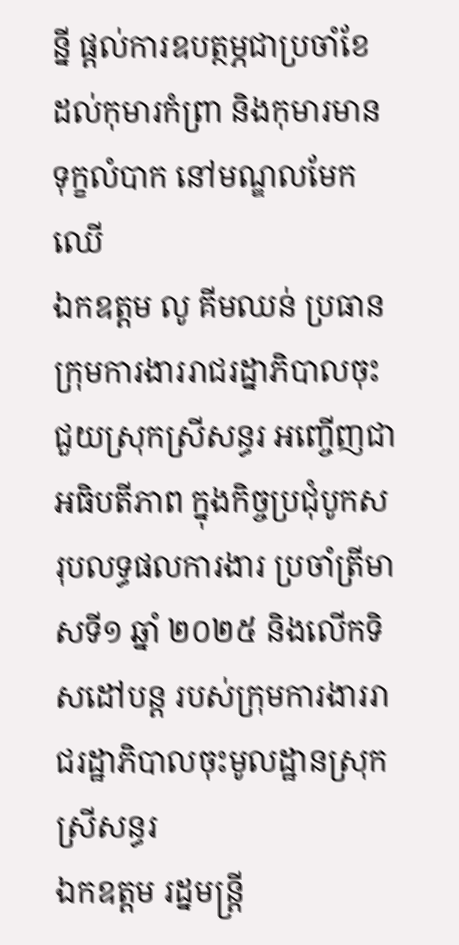ន្នី ផ្តល់ការឧបត្ថម្ភជាប្រចាំខែ ដល់កុមារកំព្រា និងកុមារមានទុក្ខលំបាក នៅមណ្ឌលមែកឈើ
ឯកឧត្តម លូ គីមឈន់ ប្រធានក្រុមការងាររាជរដ្នាភិបាលចុះជួយស្រុកស្រីសន្ធរ អញ្ចើញជាអធិបតីភាព ក្នុងកិច្ចប្រជុំបូកសរុបលទ្ធផលការងារ ប្រចាំត្រីមាសទី១ ឆ្នាំ ២០២៥ និងលើកទិសដៅបន្ត របស់ក្រុមការងាររាជរដ្ឋាភិបាលចុះមូលដ្ឋានស្រុកស្រីសន្ធរ
ឯកឧត្ដម រដ្នមន្ត្រី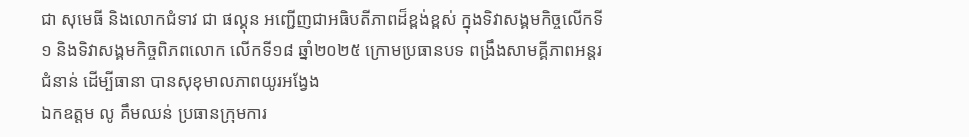ជា សុមេធី និងលោកជំទាវ ជា ផល្គុន អញ្ជើញជាអធិបតីភាពដ៏ខ្ពង់ខ្ពស់ ក្នុងទិវាសង្គមកិច្ចលើកទី១ និងទិវាសង្គមកិច្ចពិភពលោក លើកទី១៨ ឆ្នាំ២០២៥ ក្រោមប្រធានបទ ពង្រឹងសាមគ្គីភាពអន្តរជំនាន់ ដើម្បីធានា បានសុខុមាលភាពយូរអង្វែង
ឯកឧត្តម លូ គឹមឈន់ ប្រធានក្រុមការ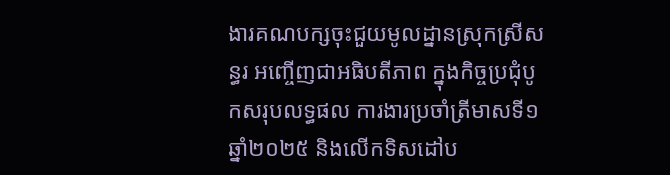ងារគណបក្សចុះជួយមូលដ្នានស្រុកស្រីសន្ធរ អញ្ចើញជាអធិបតីភាព ក្នុងកិច្ចប្រជុំបូកសរុបលទ្ធផល ការងារប្រចាំត្រីមាសទី១ ឆ្នាំ២០២៥ និងលើកទិសដៅប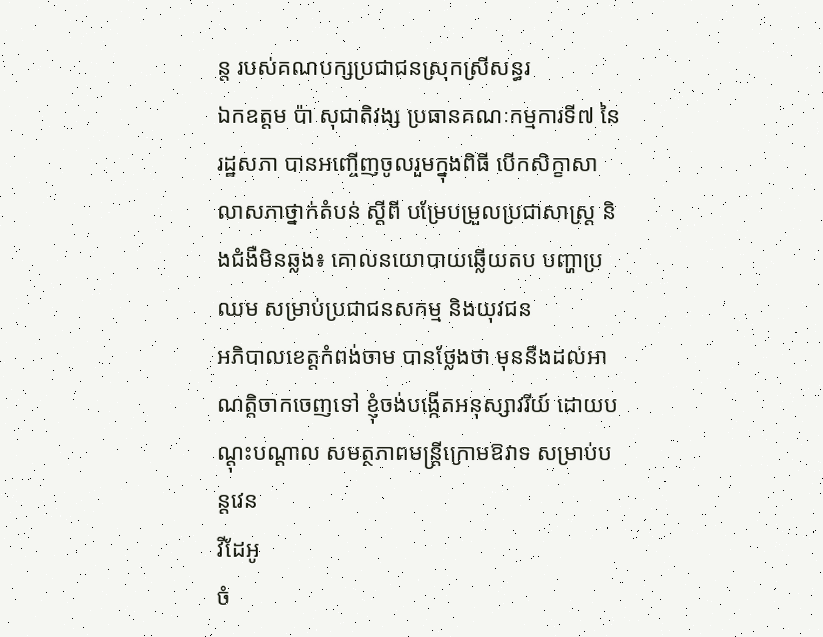ន្ត របស់គណបក្សប្រជាជនស្រុកស្រីសន្ធរ
ឯកឧត្តម ប៉ា សុជាតិវង្ស ប្រធានគណៈកម្មការទី៧ នៃរដ្ឋសភា បានអញ្ចើញចូលរួមក្នុងពិធី បើកសិក្ខាសាលាសភាថ្នាក់តំបន់ ស្តីពី បម្រែបម្រួលប្រជាសាស្រ្ត និងជំងឺមិនឆ្លង៖ គោលនយោបាយឆ្លើយតប បញ្ហាប្រឈម សម្រាប់ប្រជាជនសកម្ម និងយុវជន
អភិបាលខេត្តកំពង់ចាម បានថ្លែងថា មុននឹងដល់អាណត្តិចាកចេញទៅ ខ្ញុំចង់បង្កើតអនុស្សាវរីយ៍ ដោយបណ្តុះបណ្តាល សមត្ថភាពមន្ត្រីក្រោមឱវាទ សម្រាប់បន្តវេន
វីដែអូ
ចំ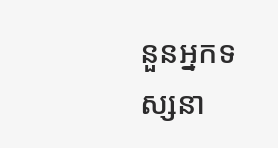នួនអ្នកទស្សនា